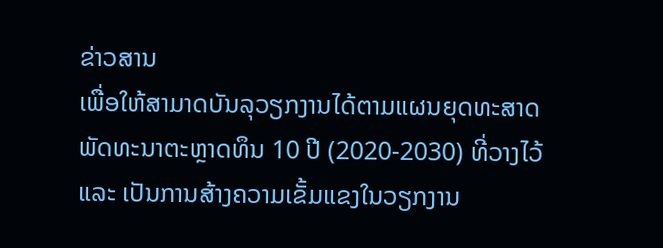ຂ່າວສານ
ເພື່ອໃຫ້ສາມາດບັນລຸວຽກງານໄດ້ຕາມແຜນຍຸດທະສາດພັດທະນາຕະຫຼາດທຶນ 10 ປີ (2020-2030) ທີ່ວາງໄວ້ ແລະ ເປັນການສ້າງຄວາມເຂັ້ມແຂງໃນວຽກງານ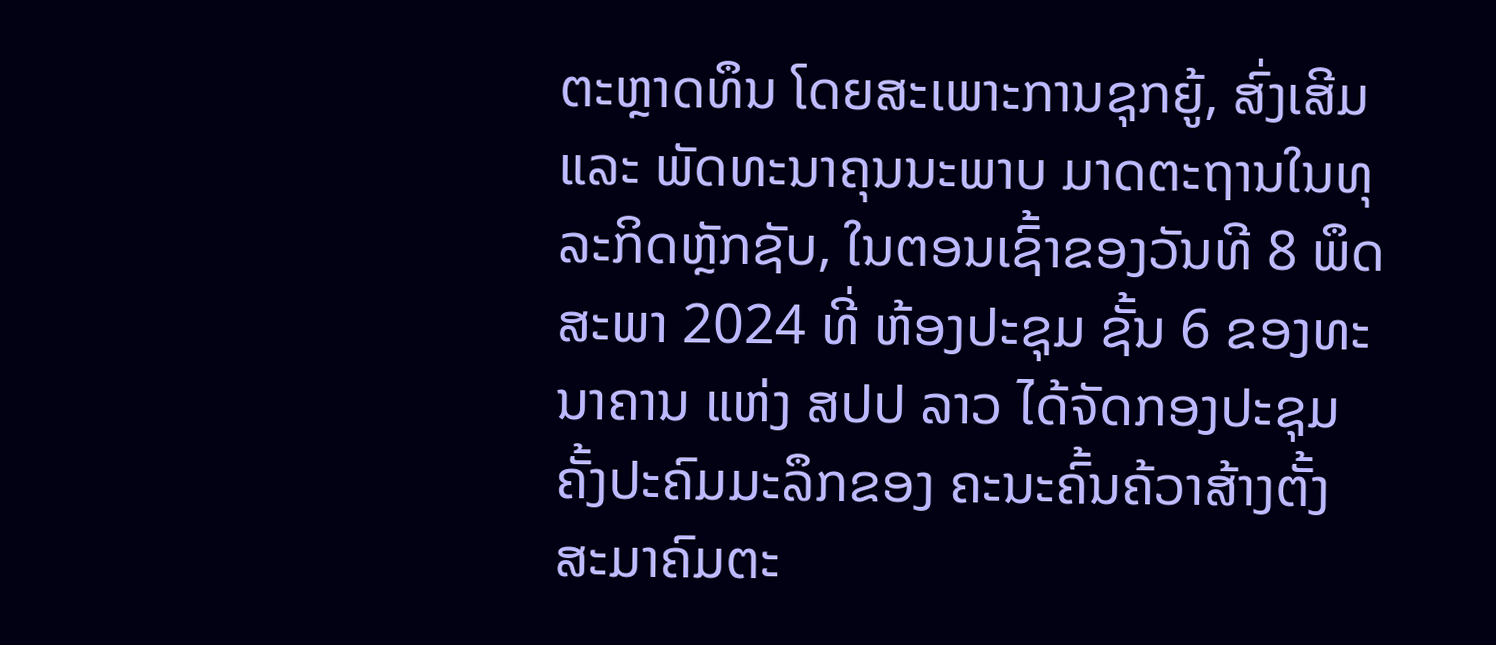ຕະຫຼາດທຶນ ໂດຍສະເພາະການຊຸກຍູ້, ສົ່ງເສີມ ແລະ ພັດທະນາຄຸນນະພາບ ມາດຕະຖານໃນທຸລະກິດຫຼັກຊັບ, ໃນຕອນເຊົ້າຂອງວັນທີ 8 ພຶດສະພາ 2024 ທີ່ ຫ້ອງປະຊຸມ ຊັ້ນ 6 ຂອງທະນາຄານ ແຫ່ງ ສປປ ລາວ ໄດ້ຈັດກອງປະຊຸມຄັ້ງປະຄົມມະລຶກຂອງ ຄະນະຄົ້ນຄ້ວາສ້າງຕັ້ງສະມາຄົມຕະ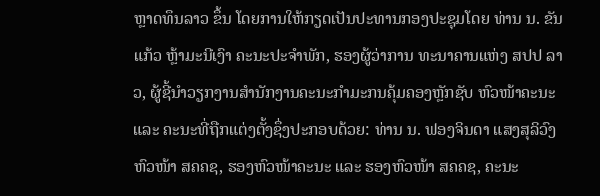ຫຼາດທຶນລາວ ຂຶ້ນ ໂດຍການໃຫ້ກຽດເປັນປະທານກອງປະຊຸມໂດຍ ທ່ານ ນ. ຂັນແກ້ວ ຫຼ້າມະນີເງົາ ຄະນະປະຈໍາພັກ, ຮອງຜູ້ວ່າການ ທະນາຄານແຫ່ງ ສປປ ລາວ, ຜູ້ຊີ້ນໍາວຽກງານສຳນັກງານຄະນະກຳມະກນຄຸ້ມຄອງຫຼັກຊັບ ຫົວໜ້າຄະນະ ແລະ ຄະນະທີ່ຖືກແຕ່ງຕັ້ງຊຶ່ງປະກອບດ້ວຍ: ທ່ານ ນ. ຟອງຈິນດາ ແສງສຸລິວົງ ຫົວໜ້າ ສຄຄຊ, ຮອງຫົວໜ້າຄະນະ ແລະ ຮອງຫົວໜ້າ ສຄຄຊ, ຄະນະ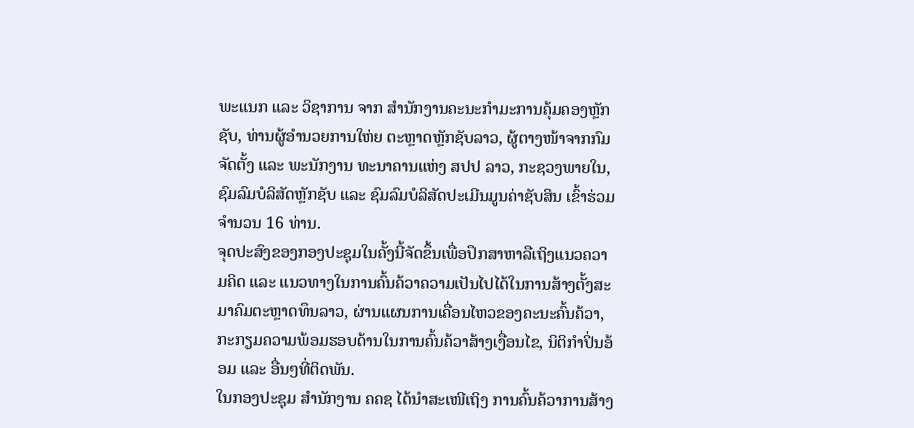ພະແນກ ແລະ ວິຊາການ ຈາກ ສຳນັກງານຄະນະກຳມະການຄຸ້ມຄອງຫຼັກຊັບ, ທ່ານຜູ້ອຳນວຍການໃຫ່ຍ ຕະຫຼາດຫຼັກຊັບລາວ, ຜູ້ຕາງໜ້າຈາກກົມຈັດຕັ້ງ ແລະ ພະນັກງານ ທະນາຄານແຫ່ງ ສປປ ລາວ, ກະຊວງພາຍໃນ, ຊົມລົມບໍລິສັດຫຼັກຊັບ ແລະ ຊົມລົມບໍລິສັດປະເມີນມູນຄ່າຊັບສິນ ເຂົ້າຮ່ວມຈຳນວນ 16 ທ່ານ.
ຈຸດປະສົງຂອງກອງປະຊຸມໃນຄັ້ງນີ້ຈັດຂຶ້ນເພື່ອປຶກສາຫາລືເຖິງແນວຄວາມຄິດ ແລະ ແນວທາງໃນການຄົ້ນຄ້ວາຄວາມເປັນໄປໄດ້ໃນການສ້າງຕັ້ງສະມາຄົມຕະຫຼາດທຶນລາວ, ຜ່ານແຜນການເຄື່ອນໄຫວຂອງຄະນະຄົ້ນຄ້ວາ, ກະກຽມຄວາມພ້ອມຮອບດ້ານໃນການຄົ້ນຄ້ວາສ້າງເງື່ອນໄຂ, ນິຕິກຳປິ່ນອ້ອມ ແລະ ອື່ນໆທີ່ຕິດພັນ.
ໃນກອງປະຊຸມ ສຳນັກງານ ຄຄຊ ໄດ້ນຳສະເໜີເຖິງ ການຄົ້ນຄ້ວາການສ້າງ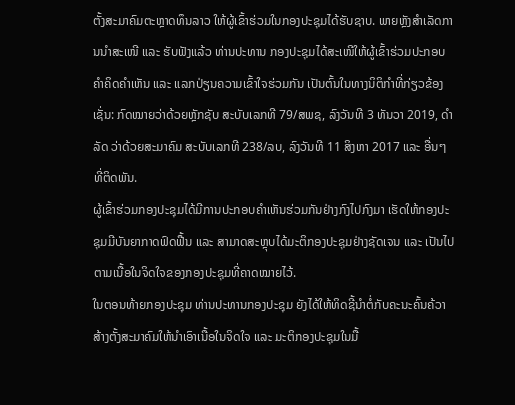ຕັ້ງສະມາຄົມຕະຫຼາດທຶນລາວ ໃຫ້ຜູ້ເຂົ້າຮ່ວມໃນກອງປະຊຸມໄດ້ຮັບຊາບ. ພາຍຫຼັງສຳເລັດການນຳສະເໜີ ແລະ ຮັບຟັງແລ້ວ ທ່ານປະທານ ກອງປະຊຸມໄດ້ສະເໜີໃຫ້ຜູ້ເຂົ້າຮ່ວມປະກອບຄຳຄິດຄຳເຫັນ ແລະ ແລກປ່ຽນຄວາມເຂົ້າໃຈຮ່ວມກັນ ເປັນຕົ້ນໃນທາງນິຕິກຳທີ່ກ່ຽວຂ້ອງເຊັ່ນ: ກົດໝາຍວ່າດ້ວຍຫຼັກຊັບ ສະບັບເລກທີ 79/ສພຊ, ລົງວັນທີ 3 ທັນວາ 2019, ດຳລັດ ວ່າດ້ວຍສະມາຄົມ ສະບັບເລກທີ 238/ລບ, ລົງວັນທີ 11 ສິງຫາ 2017 ແລະ ອື່ນໆ ທີ່ຕິດພັນ.
ຜູ້ເຂົ້າຮ່ວມກອງປະຊຸມໄດ້ມີການປະກອບຄຳເຫັນຮ່ວມກັນຢ່າງກົງໄປກົງມາ ເຮັດໃຫ້ກອງປະຊຸມມີບັນຍາກາດຟົດຟື້ນ ແລະ ສາມາດສະຫຼຸບໄດ້ມະຕິກອງປະຊຸມຢ່າງຊັດເຈນ ແລະ ເປັນໄປຕາມເນື້ອໃນຈິດໃຈຂອງກອງປະຊຸມທີ່ຄາດໝາຍໄວ້.
ໃນຕອນທ້າຍກອງປະຊຸມ ທ່ານປະທານກອງປະຊຸມ ຍັງໄດ້ໃຫ້ທິດຊີ້ນຳຕໍ່ກັບຄະນະຄົ້ນຄ້ວາສ້າງຕັ້ງສະມາຄົມໃຫ້ນຳເອົາເນື້ອໃນຈິດໃຈ ແລະ ມະຕິກອງປະຊຸມໃນມື້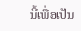ນີ້ເພື່ອເປັນ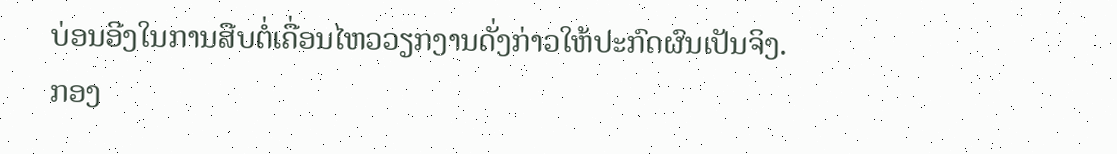ບ່ອນອີງໃນການສືບຕໍ່ເຄື່ອນໄຫວວຽກງານດັ່ງກ່າວໃຫ້ປະກົດຜົນເປັນຈິງ.
ກອງ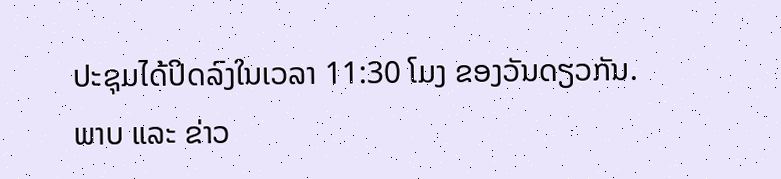ປະຊຸມໄດ້ປິດລົງໃນເວລາ 11:30 ໂມງ ຂອງວັນດຽວກັນ.
ພາບ ແລະ ຂ່າວ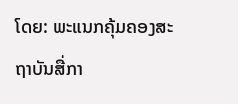ໂດຍ: ພະແນກຄຸ້ມຄອງສະຖາບັນສື່ກາ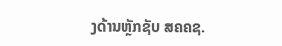ງດ້ານຫຼັກຊັບ ສຄຄຊ.